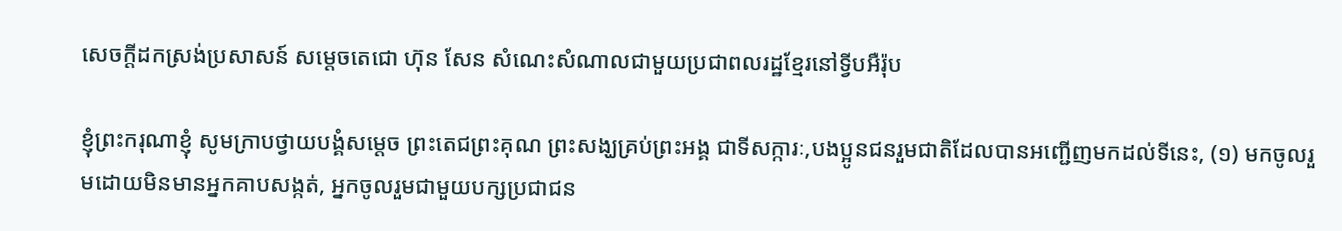សេចក្តីដកស្រង់ប្រសាសន៍ សម្តេចតេជោ ហ៊ុន សែន សំណេះសំណាលជាមួយប្រជាពលរដ្ឋខ្មែរនៅទ្វីបអឺរ៉ុប

ខ្ញុំព្រះករុណាខ្ញុំ សូមក្រាបថ្វាយបង្គំសម្តេច ព្រះតេជព្រះគុណ ព្រះសង្ឃគ្រប់ព្រះអង្គ ជាទីសក្ការៈ,បងប្អូនជនរួមជាតិដែលបានអញ្ជើញមកដល់ទីនេះ, (១) មកចូលរួមដោយមិនមានអ្នកគាបសង្កត់, អ្នកចូលរួមជាមួយបក្សប្រជាជន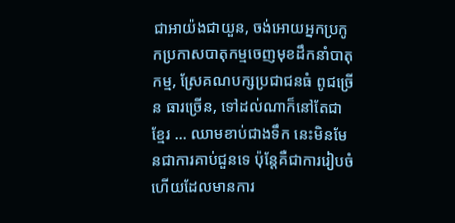ជាអាយ៉ងជាយួន, ចង់អោយអ្នកប្រកូកប្រកាសបាតុកម្មចេញមុខដឹកនាំបាតុកម្ម, ស្រែគណបក្សប្រជាជនធំ ពូជច្រើន ធារច្រើន, ទៅដល់ណាក៏នៅតែជាខ្មែរ … ឈាមខាប់ជាងទឹក នេះមិនមែនជាការគាប់ជួនទេ ប៉ុន្តែគឺជាការរៀបចំ ហើយដែលមានការ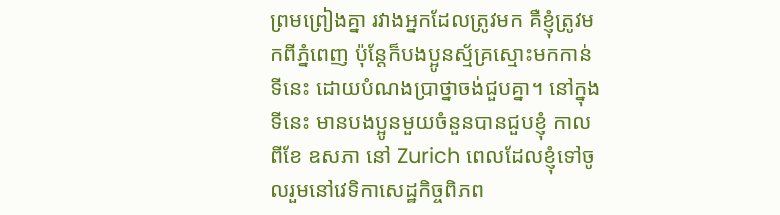ព្រមព្រៀងគ្នា រវាងអ្នកដែលត្រូវមក គឺខ្ញុំត្រូវមកពីភ្នំពេញ ប៉ុន្តែក៏បងប្អូនស្ម័គ្រស្មោះមកកាន់ទីនេះ ដោយបំណងប្រាថ្នាចង់ជួបគ្នា។ នៅក្នុងទីនេះ មានបងប្អូនមួយចំនួនបានជួបខ្ញុំ កាលពីខែ ឧសភា នៅ Zurich ពេលដែលខ្ញុំទៅចូលរួមនៅវេទិកាសេដ្ឋកិច្ចពិភព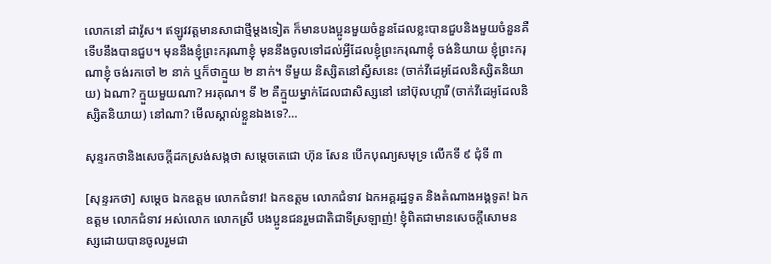លោកនៅ ដាវ៉ូស។ ឥឡូវវត្តមានសាជាថ្មីម្តងទៀត ក៏មានបងប្អូនមួយចំនួនដែលខ្លះបានជួបនិងមួយចំនួនគឺទើបនឹងបានជួប។ មុននឹងខ្ញុំព្រះករុណាខ្ញុំ មុននឹងចូលទៅដល់អ្វីដែលខ្ញុំព្រះករុណាខ្ញុំ ចង់និយាយ ខ្ញុំព្រះករុណាខ្ញុំ ចង់រកចៅ ២ នាក់ ឬក៏ថាក្មួយ ២ នាក់។ ទីមួយ និស្សិតនៅស្វីសនេះ (ចាក់វីដេអូដែលនិស្សិតនិយាយ) ឯណា? ក្មួយមួយណា? អរគុណ។ ទី ២ គឺក្មួយម្នាក់ដែលជាសិស្សនៅ នៅប៊ុលហ្ការី (ចាក់វីដេអូដែលនិស្សិតនិយាយ) នៅណា? មើលស្គាល់ខ្លួនឯងទេ?…

សុន្ទរកថានិងសេចក្តីដកស្រង់សង្កថា សម្តេចតេជោ ហ៊ុន សែន បើកបុណ្យសមុទ្រ លើកទី ៩ ជុំទី ៣

[សុន្ទរកថា] សម្ដេច ឯកឧត្តម លោកជំទាវ! ឯកឧត្តម លោកជំទាវ ឯកអគ្គរដ្ឋទូត និងតំណាងអង្គទូត! ឯកឧត្តម លោកជំទាវ អស់លោក លោកស្រី បងប្អូនជនរួមជាតិជាទីស្រឡាញ់! ខ្ញុំពិតជាមានសេចក្តីសោមនស្សដោយបានចូលរួមជា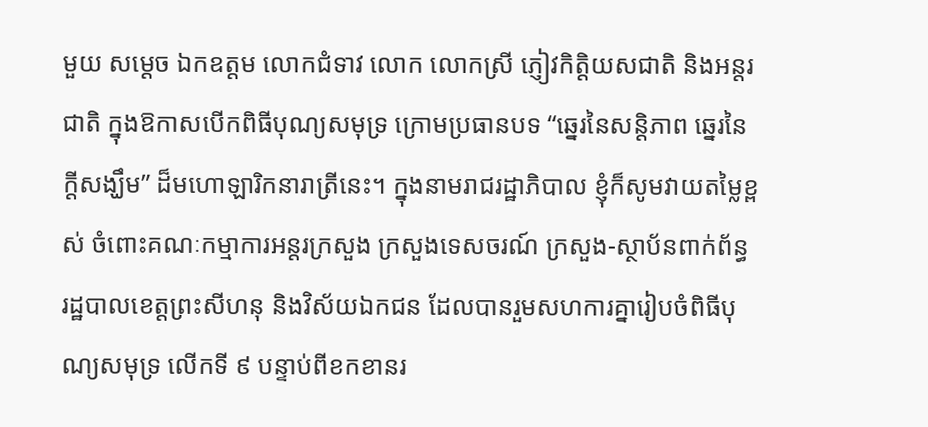មួយ សម្ដេច ឯកឧត្តម លោកជំទាវ លោក លោកស្រី ភ្ញៀវកិត្តិយសជាតិ និងអន្តរជាតិ ក្នុងឱកាសបើកពិធីបុណ្យសមុទ្រ ក្រោមប្រធានបទ “ឆ្នេរនៃសន្តិភាព ឆ្នេរនៃក្ដីសង្ឃឹម” ដ៏មហោឡារិកនារាត្រីនេះ។ ក្នុងនាមរាជរដ្ឋាភិបាល ខ្ញុំក៏សូមវាយតម្លៃខ្ពស់ ចំពោះគណៈកម្មាការអន្តរក្រសួង ក្រសួងទេសចរណ៍ ក្រសួង-ស្ថាប័នពាក់ព័ន្ធ រដ្ឋបាលខេត្តព្រះសីហនុ និងវិស័យឯកជន ដែលបានរួមសហការគ្នារៀបចំពិធីបុណ្យសមុទ្រ លើកទី ៩ បន្ទាប់ពីខកខានរ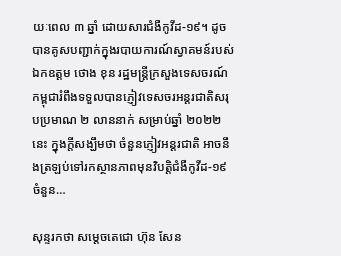យៈពេល ៣ ឆ្នាំ ដោយសារជំងឺកូវីដ-១៩។ ដូចបានគូសបញ្ជាក់ក្នុងរបាយការណ៍ស្វាគមន៍របស់ ឯកឧត្តម ថោង ខុន រដ្ឋមន្ត្រីក្រសួងទេសចរណ៍ កម្ពុជារំពឹងទទួលបានភ្ញៀវទេសចរអន្តរជាតិសរុបប្រមាណ ២ លាននាក់ សម្រាប់ឆ្នាំ ២០២២ នេះ ក្នុងក្ដីសង្ឃឹមថា ចំនួនភ្ញៀវអន្តរជាតិ អាចនឹងត្រឡប់ទៅរកស្ថានភាពមុនវិបត្តិជំងឺកូវីដ-១៩ ចំនួន…

សុន្ទរកថា សម្តេចតេជោ ហ៊ុន សែន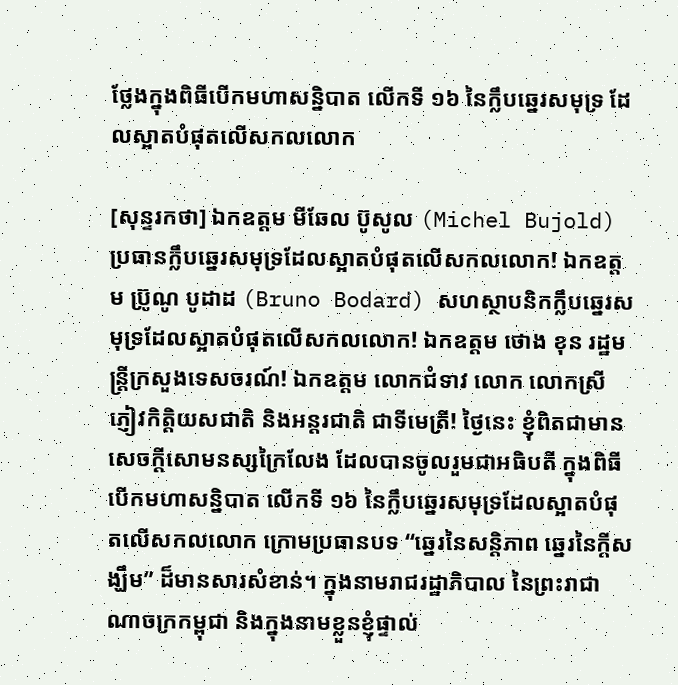ថ្លែងក្នុងពិធីបើកមហាសន្និបាត លើកទី ១៦ នៃក្លឹបឆ្នេរសមុទ្រ ដែលស្អាតបំផុតលើសកលលោក

[សុន្ទរកថា] ឯកឧត្តម មីឆែល ប៊ូសូល (Michel Bujold) ប្រធានក្លឹបឆ្នេរសមុទ្រដែលស្អាតបំផុតលើសកលលោក! ឯកឧត្តម ប្រ៊ូណូ បូដាដ (Bruno Bodard) សហស្ថាបនិកក្លឹបឆ្នេរសមុទ្រដែលស្អាតបំផុតលើសកលលោក! ឯកឧត្តម ថោង ខុន រដ្ឋមន្ត្រីក្រសួងទេសចរណ៍! ឯកឧត្តម លោកជំទាវ លោក លោកស្រី ភ្ញៀវកិត្តិយសជាតិ និងអន្តរជាតិ ជាទីមេត្រី! ថ្ងៃនេះ ខ្ញុំពិតជាមានសេចក្តីសោមនស្សក្រៃលែង ដែលបានចូលរួមជាអធិបតី ក្នុងពិធីបើកមហាសន្និបាត លើកទី ១៦ នៃក្លឹបឆ្នេរសមុទ្រដែលស្អាតបំផុតលើសកលលោក ក្រោមប្រធានបទ “ឆ្នេរនៃសន្តិភាព ឆ្នេរនៃក្ដីសង្ឃឹម” ដ៏មានសារសំខាន់។ ក្នុងនាមរាជរដ្ឋាភិបាល នៃព្រះរាជាណាចក្រកម្ពុជា និងក្នុងនាមខ្លួនខ្ញុំផ្ទាល់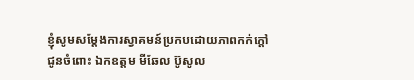ខ្ញុំសូមសម្ដែងការស្វាគមន៍ប្រកបដោយភាពកក់ក្ដៅជូនចំពោះ ឯកឧត្តម មីឆែល ប៊ូសូល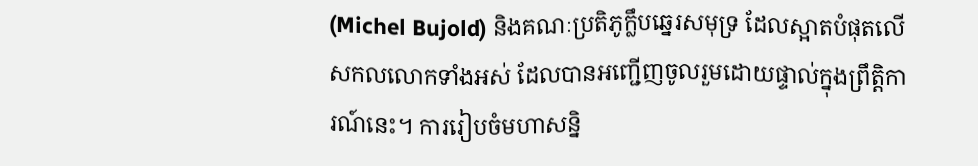(Michel Bujold) និងគណៈប្រតិភូក្លឹបឆ្នេរសមុទ្រ ដែលស្អាតបំផុតលើសកលលោកទាំងអស់ ដែលបានអញ្ជើញចូលរួមដោយផ្ទាល់ក្នុងព្រឹត្តិការណ៍នេះ។ ការរៀបចំមហាសន្និ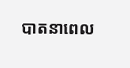បាតនាពេល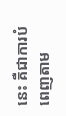នេះ គឺជាការបំពេញតាម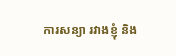ការសន្យា រវាងខ្ញុំ និង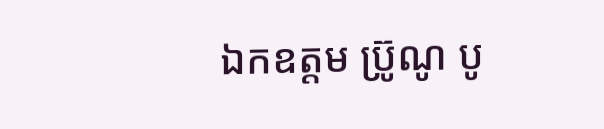ឯកឧត្តម ប្រ៊ូណូ បូ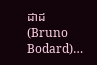ដាដ (Bruno Bodard)…